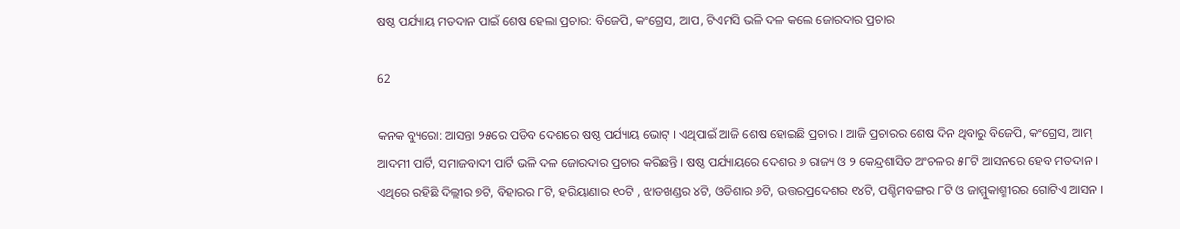ଷଷ୍ଠ ପର୍ଯ୍ୟାୟ ମତଦାନ ପାଇଁ ଶେଷ ହେଲା ପ୍ରଚାର: ବିଜେପି, କଂଗ୍ରେସ, ଆପ, ଟିଏମସି ଭଳି ଦଳ କଲେ ଜୋରଦାର ପ୍ରଚାର

62

କନକ ବ୍ୟୁରୋ: ଆସନ୍ତା ୨୫ରେ ପଡିବ ଦେଶରେ ଷଷ୍ଠ ପର୍ଯ୍ୟାୟ ଭୋଟ୍ । ଏଥିପାଇଁ ଆଜି ଶେଷ ହୋଇଛି ପ୍ରଚାର । ଆଜି ପ୍ରଚାରର ଶେଷ ଦିନ ଥିବାରୁ ବିଜେପି, କଂଗ୍ରେସ, ଆମ୍ ଆଦମୀ ପାର୍ଟି, ସମାଜବାଦୀ ପାର୍ଟି ଭଳି ଦଳ ଜୋରଦାର ପ୍ରଚାର କରିଛନ୍ତି । ଷଷ୍ଠ ପର୍ଯ୍ୟାୟରେ ଦେଶର ୬ ରାଜ୍ୟ ଓ ୨ କେନ୍ଦ୍ରଶାସିତ ଅଂଚଳର ୫୮ଟି ଆସନରେ ହେବ ମତଦାନ । ଏଥିରେ ରହିଛି ଦିଲ୍ଲୀର ୭ଟି, ବିହାରର ୮ଟି, ହରିୟାଣାର ୧୦ଟି , ଝାଡଖଣ୍ଡର ୪ଟି, ଓଡିଶାର ୬ଟି, ଉତ୍ତରପ୍ରଦେଶର ୧୪ଟି, ପଶ୍ଚିମବଙ୍ଗର ୮ଟି ଓ ଜାମ୍ମୁକାଶ୍ମୀରର ଗୋଟିଏ ଆସନ ।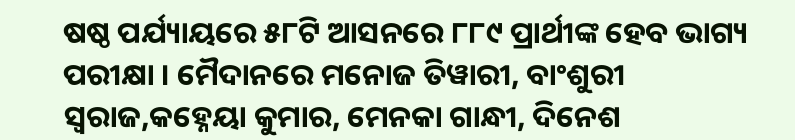ଷଷ୍ଠ ପର୍ଯ୍ୟାୟରେ ୫୮ଟି ଆସନରେ ୮୮୯ ପ୍ରାର୍ଥୀଙ୍କ ହେବ ଭାଗ୍ୟ ପରୀକ୍ଷା । ମୈଦାନରେ ମନୋଜ ତିୱାରୀ, ବାଂଶୁରୀ ସ୍ୱରାଜ,କହ୍ନେୟା କୁମାର, ମେନକା ଗାନ୍ଧୀ, ଦିନେଶ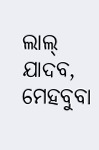ଲାଲ୍ ଯାଦବ, ମେହବୁବା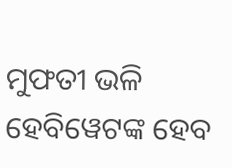ମୁଫତୀ ଭଳି ହେବିୱେଟଙ୍କ ହେବ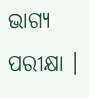ଭାଗ୍ୟ ପରୀକ୍ଷା ।